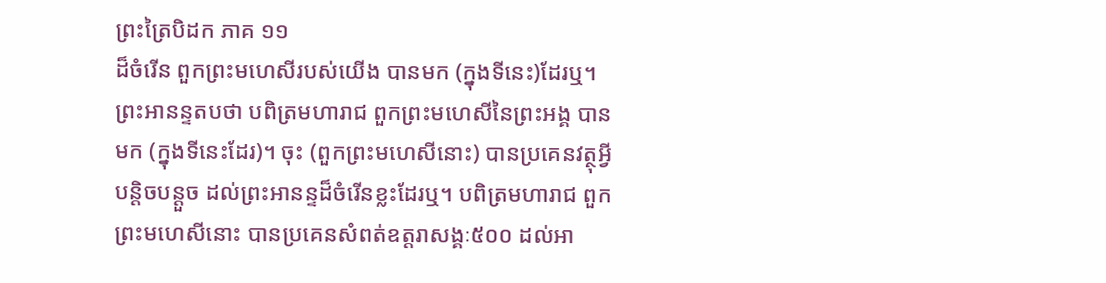ព្រះត្រៃបិដក ភាគ ១១
ដ៏ចំរើន ពួកព្រះមហេសីរបស់យើង បានមក (ក្នុងទីនេះ)ដែរឬ។ ព្រះអានន្ទតបថា បពិត្រមហារាជ ពួកព្រះមហេសីនៃព្រះអង្គ បានមក (ក្នុងទីនេះដែរ)។ ចុះ (ពួកព្រះមហេសីនោះ) បានប្រគេនវត្ថុអ្វីបន្តិចបន្តួច ដល់ព្រះអានន្ទដ៏ចំរើនខ្លះដែរឬ។ បពិត្រមហារាជ ពួកព្រះមហេសីនោះ បានប្រគេនសំពត់ឧត្តរាសង្គៈ៥០០ ដល់អា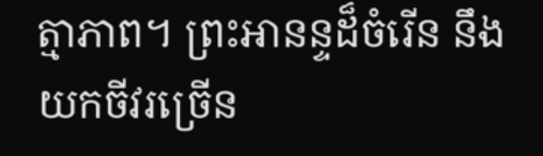ត្មាភាព។ ព្រះអានន្ទដ៏ចំរើន នឹងយកចីវរច្រើន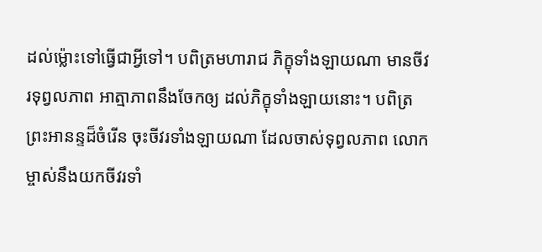ដល់ម្ល៉ោះទៅធ្វើជាអ្វីទៅ។ បពិត្រមហារាជ ភិក្ខុទាំងឡាយណា មានចីវរទុព្វលភាព អាត្មាភាពនឹងចែកឲ្យ ដល់ភិក្ខុទាំងឡាយនោះ។ បពិត្រព្រះអានន្ទដ៏ចំរើន ចុះចីវរទាំងឡាយណា ដែលចាស់ទុព្វលភាព លោកម្ចាស់នឹងយកចីវរទាំ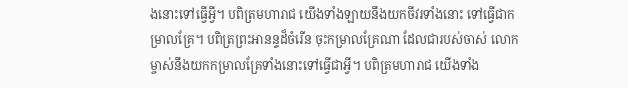ងនោះទៅធ្វើអ្វី។ បពិត្រមហារាជ យើងទាំងឡាយនឹងយកចីវរទាំងនោះ ទៅធ្វើជាកម្រាលគ្រែ។ បពិត្រព្រះអានន្ទដ៏ចំរើន ចុះកម្រាលគ្រែណា ដែលជារបស់ចាស់ លោកម្ចាស់នឹងយកកម្រាលគ្រែទាំងនោះទៅធ្វើជាអ្វី។ បពិត្រមហារាជ យើងទាំង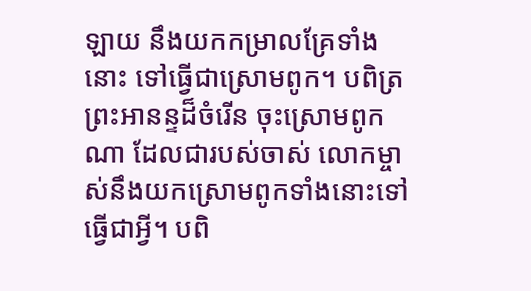ឡាយ នឹងយកកម្រាលគ្រែទាំងនោះ ទៅធ្វើជាស្រោមពូក។ បពិត្រព្រះអានន្ទដ៏ចំរើន ចុះស្រោមពូកណា ដែលជារបស់ចាស់ លោកម្ចាស់នឹងយកស្រោមពូកទាំងនោះទៅធ្វើជាអ្វី។ បពិ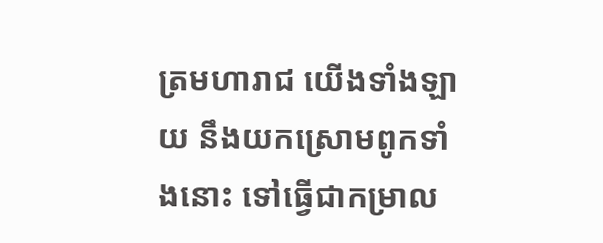ត្រមហារាជ យើងទាំងឡាយ នឹងយកស្រោមពូកទាំងនោះ ទៅធ្វើជាកម្រាល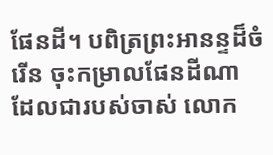ផែនដី។ បពិត្រព្រះអានន្ទដ៏ចំរើន ចុះកម្រាលផែនដីណា ដែលជារបស់ចាស់ លោក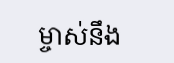ម្ចាស់នឹង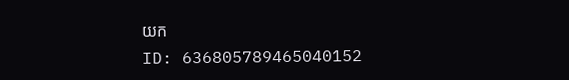យក
ID: 636805789465040152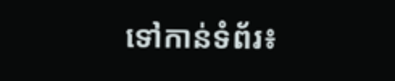ទៅកាន់ទំព័រ៖